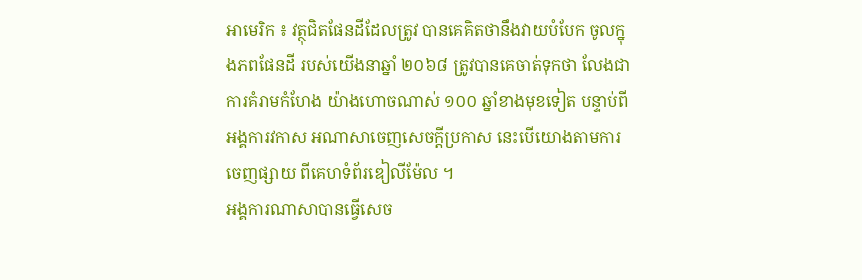អាមេរិក ៖ វត្ថុជិតផែនដីដែលត្រូវ បានគេគិតថានឹងវាយបំបែក ចូលក្នុងភពផែនដី របស់យើងនាឆ្នាំ ២០៦៨ ត្រូវបានគេចាត់ទុកថា លែងជាការគំរាមកំហែង យ៉ាងហោចណាស់ ១០០ ឆ្នាំខាងមុខទៀត បន្ទាប់ពីអង្គការវកាស អណាសាចេញសេចក្តីប្រកាស នេះបើយោងតាមការចេញផ្សាយ ពីគេហទំព័រឌៀលីម៉ែល ។
អង្គការណាសាបានធ្វើសេច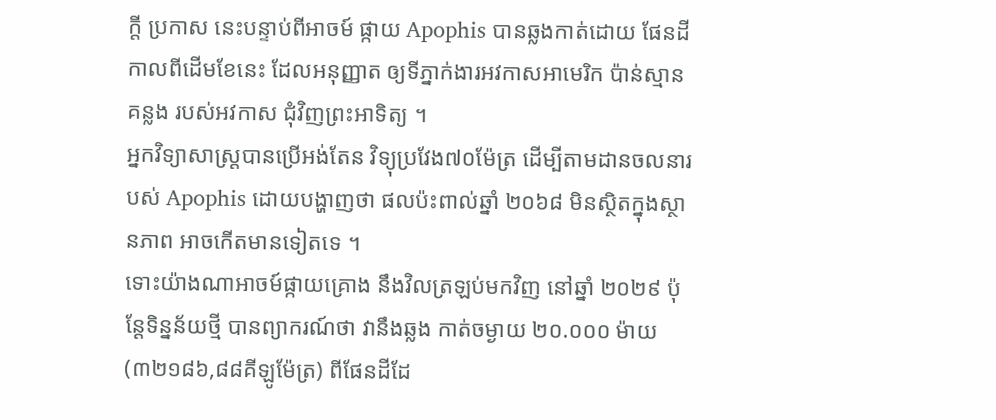ក្តី ប្រកាស នេះបន្ទាប់ពីអាចម៍ ផ្កាយ Apophis បានឆ្លងកាត់ដោយ ផែនដី កាលពីដើមខែនេះ ដែលអនុញ្ញាត ឲ្យទីភ្នាក់ងារអវកាសអាមេរិក ប៉ាន់ស្មានគន្លង របស់អវកាស ជុំវិញព្រះអាទិត្យ ។
អ្នកវិទ្យាសាស្ត្របានប្រើអង់តែន វិទ្យុប្រវែង៧០ម៉ែត្រ ដើម្បីតាមដានចលនារបស់ Apophis ដោយបង្ហាញថា ផលប៉ះពាល់ឆ្នាំ ២០៦៨ មិនស្ថិតក្នុងស្ថានភាព អាចកើតមានទៀតទេ ។
ទោះយ៉ាងណាអាចម៍ផ្កាយគ្រោង នឹងវិលត្រឡប់មកវិញ នៅឆ្នាំ ២០២៩ ប៉ុន្តែទិន្នន័យថ្មី បានព្យាករណ៍ថា វានឹងឆ្លង កាត់ចម្ងាយ ២០.០០០ ម៉ាយ (៣២១៨៦,៨៨គីឡូម៉ែត្រ) ពីផែនដីដែ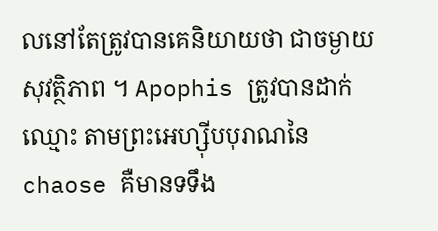លនៅតែត្រូវបានគេនិយាយថា ជាចម្ងាយសុវត្ថិភាព ។ Apophis ត្រូវបានដាក់ឈ្មោះ តាមព្រះអេហ្ស៊ីបបុរាណនៃ chaose គឺមានទទឹង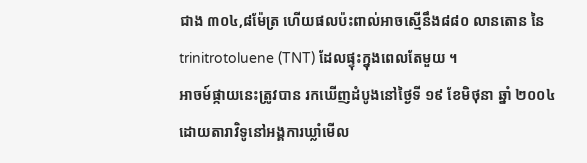ជាង ៣០៤,៨ម៉ែត្រ ហើយផលប៉ះពាល់អាចស្មើនឹង៨៨០ លានតោន នៃ trinitrotoluene (TNT) ដែលផ្ទុះក្នុងពេលតែមួយ ។
អាចម៍ផ្កាយនេះត្រូវបាន រកឃើញដំបូងនៅថ្ងៃទី ១៩ ខែមិថុនា ឆ្នាំ ២០០៤ ដោយតារាវិទូនៅអង្គការឃ្លាំមើល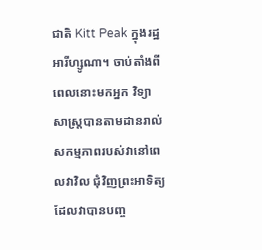ជាតិ Kitt Peak ក្នុងរដ្ឋអារីហ្សូណា។ ចាប់តាំងពីពេលនោះមកអ្នក វិទ្យាសាស្ត្របានតាមដានរាល់ សកម្មភាពរបស់វានៅពេលវាវិល ជុំវិញព្រះអាទិត្យ ដែលវាបានបញ្ច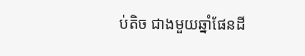ប់តិច ជាងមួយឆ្នាំផែនដី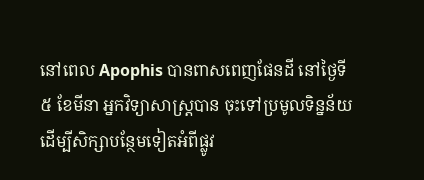នៅពេល Apophis បានពាសពេញផែនដី នៅថ្ងៃទី ៥ ខែមីនា អ្នកវិទ្យាសាស្ត្របាន ចុះទៅប្រមូលទិន្នន័យ ដើម្បីសិក្សាបន្ថែមទៀតអំពីផ្លូវ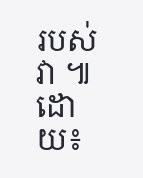របស់វា ៕ដោយ៖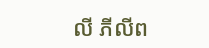លី ភីលីព